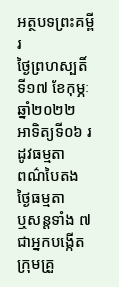អត្ថបទព្រះគម្ពីរ
ថ្ងៃព្រហស្បតិ៍ ទី១៧ ខែកុម្ភៈ ឆ្នាំ២០២២
អាទិត្យទី០៦ រដូវធម្មតា
ពណ៌បៃតង
ថ្ងៃធម្មតា
ឬសន្តទាំង ៧ ជាអ្នកបង្កើត
ក្រុមគ្រួ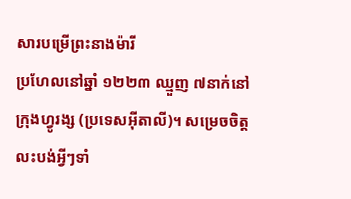សារបម្រើព្រះនាងម៉ារី
ប្រហែលនៅឆ្នាំ ១២២៣ ឈ្មួញ ៧នាក់នៅក្រុងហ្វូរង្ស (ប្រទេសអ៊ីតាលី)។ សម្រេចចិត្តលះបង់អ្វីៗទាំ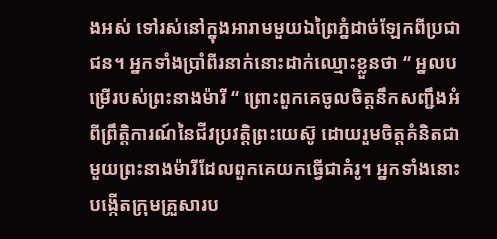ងអស់ ទៅរស់នៅក្នុងអារាមមួយឯព្រៃភ្នំដាច់ឡែកពីប្រជាជន។ អ្នកទាំងប្រាំពីរនាក់នោះដាក់ឈ្មោះខ្លួនថា “ អ្នលបម្រើរបស់ព្រះនាងម៉ារី “ ព្រោះពួកគេចូលចិត្តនឹកសញ្ជឹងអំពីព្រឹត្តិការណ៍នៃជីវប្រវត្តិព្រះយេស៊ូ ដោយរួមចិត្តគំនិតជាមួយព្រះនាងម៉ារីដែលពួកគេយកធ្វើជាគំរូ។ អ្នកទាំងនោះបង្កើតក្រុមគ្រួសារប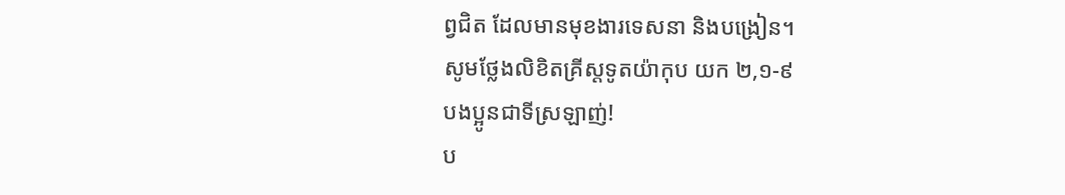ព្វជិត ដែលមានមុខងារទេសនា និងបង្រៀន។
សូមថ្លែងលិខិតគ្រីស្តទូតយ៉ាកុប យក ២,១-៩
បងប្អូនជាទីស្រឡាញ់!
ប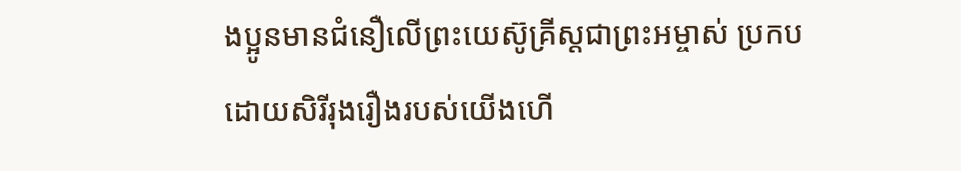ងប្អូនមានជំនឿលើព្រះយេស៊ូគ្រីស្តជាព្រះអម្ចាស់ ប្រកបដោយសិរីរុងរឿងរបស់យើងហើ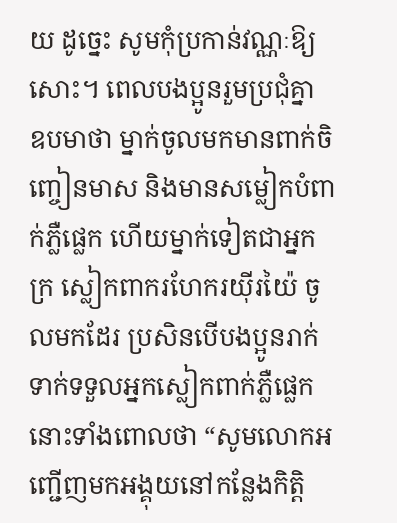យ ដូច្នេះ សូមកុំប្រកាន់វណ្ណៈឱ្យសោះ។ ពេលបងប្អូនរួមប្រជុំគ្នា ឧបមាថា ម្នាក់ចូលមកមានពាក់ចិញ្ចៀនមាស និងមានសម្លៀកបំពាក់ភ្លឺផ្លេក ហើយម្នាក់ទៀតជាអ្នកក្រ ស្លៀកពាករហែករយ៉ីរយ៉ៃ ចូលមកដែរ ប្រសិនបើបងប្អូនរាក់ទាក់ទទួលអ្នកស្លៀកពាក់ភ្លឺផ្លេកនោះទាំងពោលថា “សូមលោកអញ្ជើញមកអង្គុយនៅកន្លែងកិត្តិ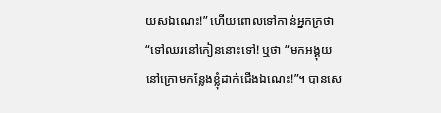យសឯណេះ!” ហើយពោលទៅកាន់អ្នកក្រថា “ទៅឈរនៅកៀននោះទៅ! ឬថា “មកអង្គុយនៅក្រោមកន្លែងខ្លុំដាក់ជើងឯណេះ!”។ បានសេ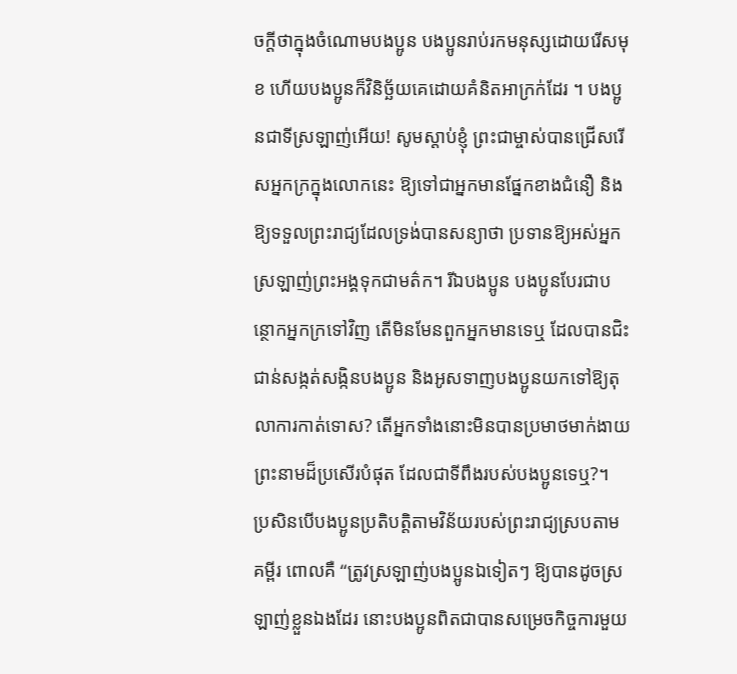ចក្តីថាក្នុងចំណោមបងប្អូន បងប្អូនរាប់រកមនុស្សដោយរើសមុខ ហើយបងប្អូនក៏វិនិច្ឆ័យគេដោយគំនិតអាក្រក់ដែរ ។ បងប្អូនជាទីស្រឡាញ់អើយ! សូមស្តាប់ខ្ញុំ ព្រះជាម្ចាស់បានជ្រើសរើសអ្នកក្រក្នុងលោកនេះ ឱ្យទៅជាអ្នកមានផ្នែកខាងជំនឿ និងឱ្យទទួលព្រះរាជ្យដែលទ្រង់បានសន្យាថា ប្រទានឱ្យអស់អ្នកស្រឡាញ់ព្រះអង្គទុកជាមត៌ក។ រីឯបងប្អូន បងប្អូនបែរជាបន្ថោកអ្នកក្រទៅវិញ តើមិនមែនពួកអ្នកមានទេឬ ដែលបានជិះជាន់សង្កត់សង្កិនបងប្អូន និងអូសទាញបងប្អូនយកទៅឱ្យតុលាការកាត់ទោស? តើអ្នកទាំងនោះមិនបានប្រមាថមាក់ងាយព្រះនាមដ៏ប្រសើរបំផុត ដែលជាទីពឹងរបស់បងប្អូនទេឬ?។
ប្រសិនបើបងប្អូនប្រតិបត្តិតាមវិន័យរបស់ព្រះរាជ្យស្របតាមគម្ពីរ ពោលគឺ “ត្រូវស្រឡាញ់បងប្អូនឯទៀតៗ ឱ្យបានដូចស្រឡាញ់ខ្លួនឯងដែរ នោះបងប្អូនពិតជាបានសម្រេចកិច្ចការមួយ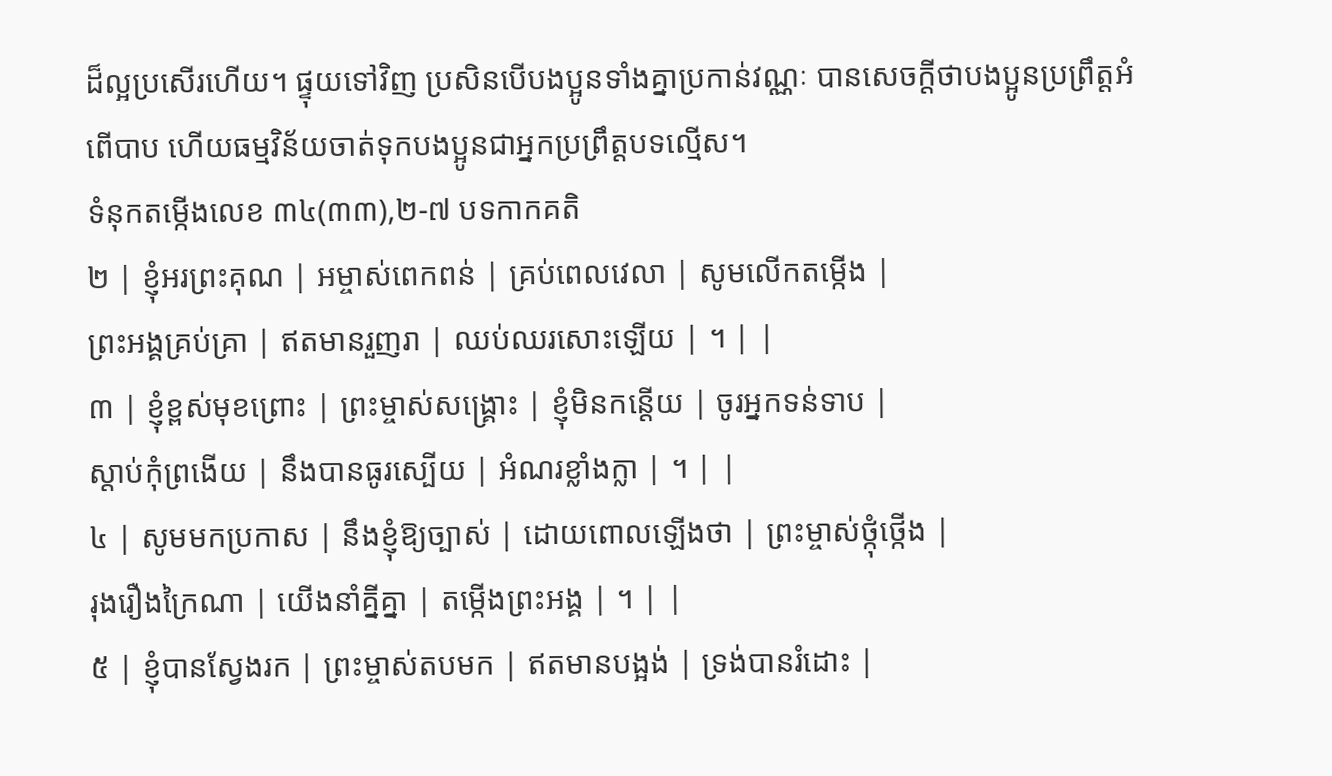ដ៏ល្អប្រសើរហើយ។ ផ្ទុយទៅវិញ ប្រសិនបើបងប្អូនទាំងគ្នាប្រកាន់វណ្ណៈ បានសេចក្តីថាបងប្អូនប្រព្រឹត្តអំពើបាប ហើយធម្មវិន័យចាត់ទុកបងប្អូនជាអ្នកប្រព្រឹត្តបទល្មើស។
ទំនុកតម្កើងលេខ ៣៤(៣៣),២-៧ បទកាកគតិ
២ | ខ្ញុំអរព្រះគុណ | អម្ចាស់ពេកពន់ | គ្រប់ពេលវេលា | សូមលើកតម្កើង |
ព្រះអង្គគ្រប់គ្រា | ឥតមានរួញរា | ឈប់ឈរសោះឡើយ | ។ | |
៣ | ខ្ញុំខ្ពស់មុខព្រោះ | ព្រះម្ចាស់សង្រ្គោះ | ខ្ញុំមិនកន្តើយ | ចូរអ្នកទន់ទាប |
ស្តាប់កុំព្រងើយ | នឹងបានធូរស្បើយ | អំណរខ្លាំងក្លា | ។ | |
៤ | សូមមកប្រកាស | នឹងខ្ញុំឱ្យច្បាស់ | ដោយពោលឡើងថា | ព្រះម្ចាស់ថ្កុំថ្កើង |
រុងរឿងក្រៃណា | យើងនាំគ្នីគ្នា | តម្កើងព្រះអង្គ | ។ | |
៥ | ខ្ញុំបានស្វែងរក | ព្រះម្ចាស់តបមក | ឥតមានបង្អង់ | ទ្រង់បានរំដោះ |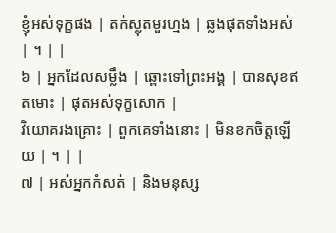ខ្ញុំអស់ទុក្ខផង | តក់ស្លុតមួរហ្មង | ឆ្លងផុតទាំងអស់ | ។ | |
៦ | អ្នកដែលសម្លឹង | ឆ្ពោះទៅព្រះអង្គ | បានសុខឥតមោះ | ផុតអស់ទុក្ខសោក |
វិយោគរងគ្រោះ | ពួកគេទាំងនោះ | មិនខកចិត្តឡើយ | ។ | |
៧ | អស់អ្នកកំសត់ | និងមនុស្ស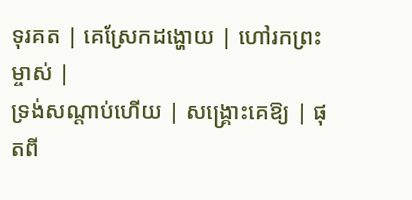ទុរគត | គេស្រែកដង្ហោយ | ហៅរកព្រះម្ចាស់ |
ទ្រង់សណ្តាប់ហើយ | សង្រ្គោះគេឱ្យ | ផុតពី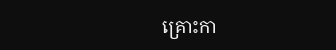គ្រោះកា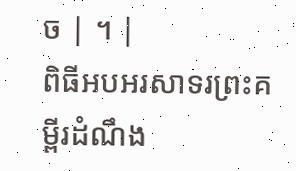ច | ។ |
ពិធីអបអរសាទរព្រះគម្ពីរដំណឹង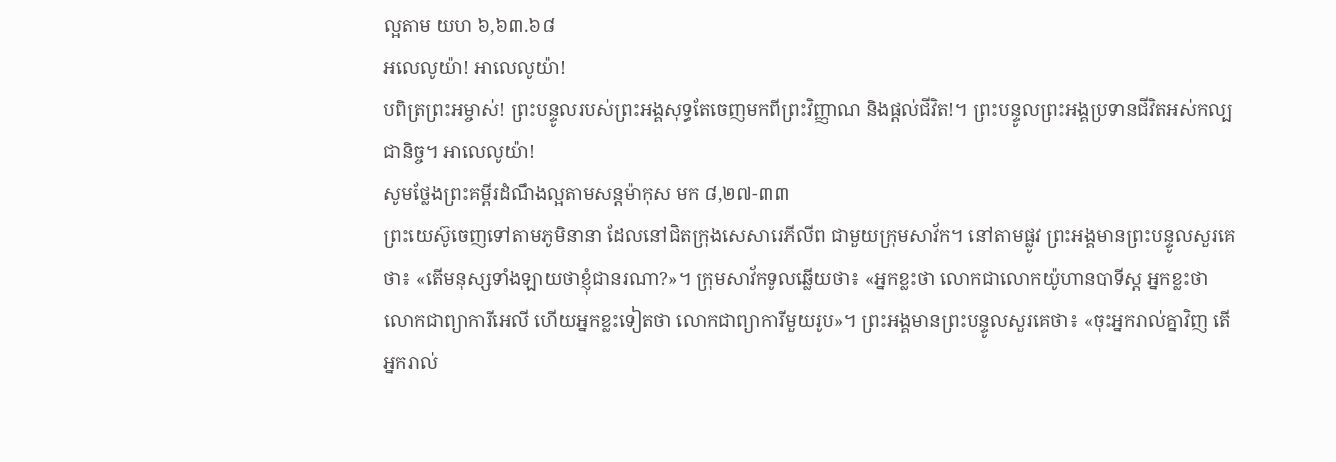ល្អតាម យហ ៦,៦៣.៦៨
អលេលូយ៉ា! អាលេលូយ៉ា!
បពិត្រព្រះអម្ចាស់! ព្រះបន្ទូលរបស់ព្រះអង្គសុទ្ធតែចេញមកពីព្រះវិញ្ញាណ និងផ្តល់ជីវិត!។ ព្រះបន្ទូលព្រះអង្គប្រទានជីវិតអស់កល្បជានិច្ច។ អាលេលូយ៉ា!
សូមថ្លែងព្រះគម្ពីរដំណឹងល្អតាមសន្តម៉ាកុស មក ៨,២៧-៣៣
ព្រះយេស៊ូចេញទៅតាមភូមិនានា ដែលនៅជិតក្រុងសេសារេភីលីព ជាមួយក្រុមសាវ័ក។ នៅតាមផ្លូវ ព្រះអង្គមានព្រះបន្ទូលសួរគេថា៖ «តើមនុស្សទាំងឡាយថាខ្ញុំជានរណា?»។ ក្រុមសាវ័កទូលឆ្លើយថា៖ «អ្នកខ្លះថា លោកជាលោកយ៉ូហានបាទីស្ត អ្នកខ្លះថា លោកជាព្យាការីអេលី ហើយអ្នកខ្លះទៀតថា លោកជាព្យាការីមួយរូប»។ ព្រះអង្គមានព្រះបន្ទូលសួរគេថា៖ «ចុះអ្នករាល់គ្នាវិញ តើអ្នករាល់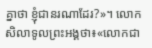គ្នាថា ខ្ញុំជានរណាដែរ?»។ លោកសិលាទូលព្រះអង្គថា៖«លោកជា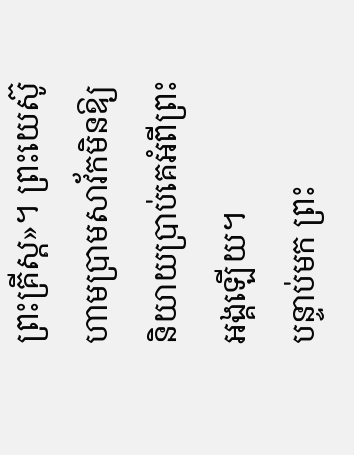ព្រះគ្រីស្ត»។ ព្រះយេស៊ូហាមប្រាមសាវ័កមិនឱ្យនិយាយប្រាប់គេអំពីព្រះអង្គឡើយ។
បន្ទាប់មក ព្រះ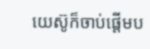យេស៊ូក៏ចាប់ផ្តើមប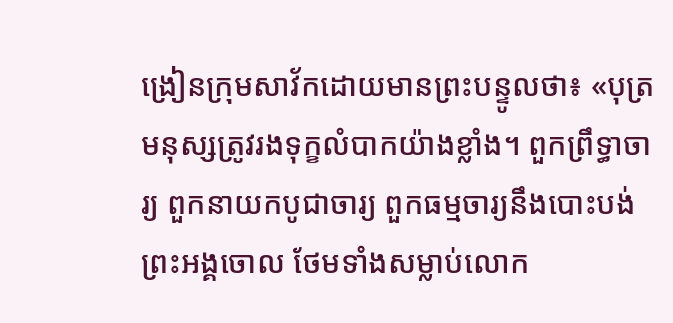ង្រៀនក្រុមសាវ័កដោយមានព្រះបន្ទូលថា៖ «បុត្រមនុស្សត្រូវរងទុក្ខលំបាកយ៉ាងខ្លាំង។ ពួកព្រឹទ្ធាចារ្យ ពួកនាយកបូជាចារ្យ ពួកធម្មចារ្យនឹងបោះបង់ព្រះអង្គចោល ថែមទាំងសម្លាប់លោក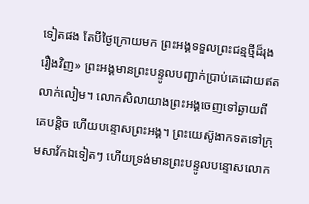ទៀតផង តែបីថ្ងៃក្រោយមក ព្រះអង្គទទួលព្រះជន្មថ្មីដ៏រុងរឿងវិញ» ព្រះអង្គមានព្រះបន្ទូលបញ្ជាក់ប្រាប់គេដោយឥតលាក់លៀម។ លោកសិលាយាងព្រះអង្គចេញទៅឆ្ងាយពីគេបន្តិច ហើយបន្ទោសព្រះអង្គ។ ព្រះយេស៊ូងាកទតទៅក្រុមសាវ័កឯទៀតៗ ហើយទ្រង់មានព្រះបន្ទូលបន្ទោសលោក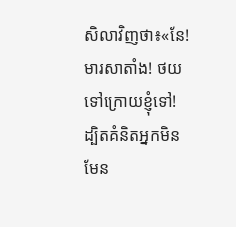សិលាវិញថា៖«នែ! មារសាតាំង! ថយទៅក្រោយខ្ញុំទៅ! ដ្បិតគំនិតអ្នកមិនមែន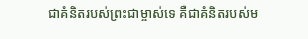ជាគំនិតរបស់ព្រះជាម្ចាស់ទេ គឺជាគំនិតរបស់ម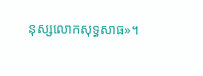នុស្សលោកសុទ្ធសាធ»។